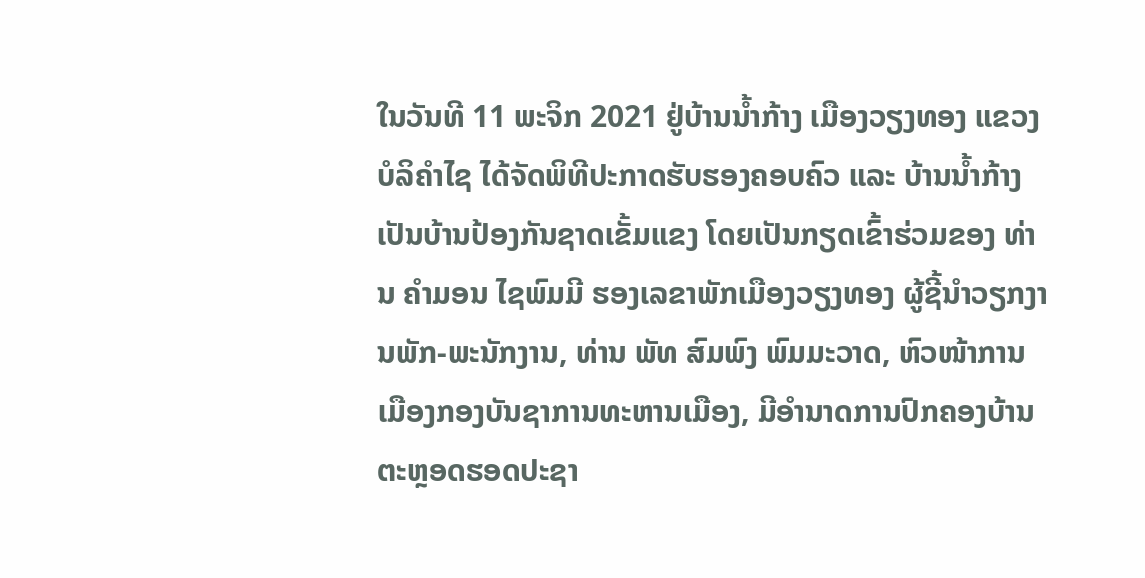ໃນວັນທີ 11 ພະຈິກ 2021 ຢູ່ບ້ານນໍ້າກ້າງ ເມືອງວຽງທອງ ແຂວງບໍລິຄໍາໄຊ ໄດ້ຈັດພິທີປະກາດຮັບຮອງຄອບຄົວ ແລະ ບ້ານນໍ້າກ້າງ ເປັນບ້ານປ້ອງກັນຊາດເຂັ້ມແຂງ ໂດຍເປັນກຽດເຂົ້າຮ່ວມຂອງ ທ່ານ ຄໍາມອນ ໄຊພົມມີ ຮອງເລຂາພັກເມືອງວຽງທອງ ຜູ້ຊີ້ນໍາວຽກງານພັກ-ພະນັກງານ, ທ່ານ ພັທ ສົມພົງ ພົມມະວາດ, ຫົວໜ້າການເມືອງກອງບັນຊາການທະຫານເມືອງ, ມີອຳນາດການປົກຄອງບ້ານ ຕະຫຼອດຮອດປະຊາ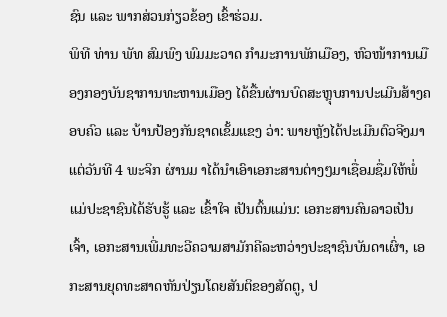ຊົນ ແລະ ພາກສ່ວນກ່ຽວຂ້ອງ ເຂົ້າຮ່ວມ.
ພິທີ ທ່ານ ພັທ ສົມພົງ ພົມມະວາດ ກໍາມະການພັກເມືອງ, ຫົວໜ້າການເມືອງກອງບັນຊາການທະຫານເມືອງ ໄດ້ຂື້ນຜ່ານບົດສະຫຼຸບການປະເມີນສ້າງຄອບຄົວ ແລະ ບ້ານປ້ອງກັນຊາດເຂັ້ມແຂງ ວ່າ: ພາຍຫຼັງໄດ້ປະເມີນຕົວຈີງມາແຕ່ວັນທີ 4 ພະຈິກ ຜ່ານມ າໄດ້ນໍາເອົາເອກະສານຕ່າງໆມາເຊື່ອມຊື່ມໃຫ້ພໍ່ແມ່ປະຊາຊົນໄດ້ຮັບຮູ້ ແລະ ເຂົ້າໃຈ ເປັນຕົ້ນແມ່ນ: ເອກະສານຄົນລາວເປັນເຈົ້າ, ເອກະສານເພີ່ມທະວີຄວາມສາມັກຄີລະຫວ່າງປະຊາຊົນບັນດາເຜົ່າ, ເອກະສານຍຸດທະສາດຫັນປ່ຽນໂດຍສັນຕິຂອງສັດຕູ, ປ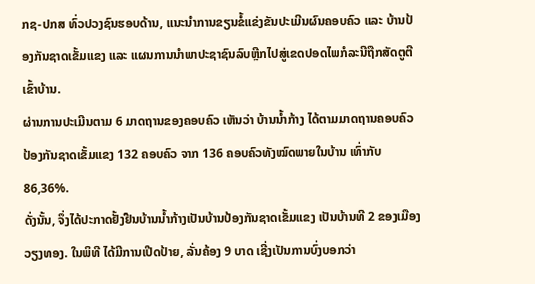ກຊ-ປກສ ທົ່ວປວງຊົນຮອບດ້ານ, ແນະນຳການຂຽນຂໍ້ແຂ່ງຂັນປະເມີນຜົນຄອບຄົວ ແລະ ບ້ານປ້ອງກັນຊາດເຂັ້ມແຂງ ແລະ ແຜນການນໍາພາປະຊາຊົນລົບຫຼີກໄປສູ່ເຂດປອດໄພກໍລະນີຖືກສັດຕູຕີເຂົ້າບ້ານ.
ຜ່ານການປະເມີນຕາມ 6 ມາດຖານຂອງຄອບຄົວ ເຫັນວ່າ ບ້ານນໍ້າກ້າງ ໄດ້ຕາມມາດຖານຄອບຄົວປ້ອງກັນຊາດເຂັ້ມແຂງ 132 ຄອບຄົວ ຈາກ 136 ຄອບຄົວທັງໝົດພາຍໃນບ້ານ ເທົ່າກັບ 86,36%.
ດັ່ງນັ້ນ, ຈຶ່ງໄດ້ປະກາດຢັ້ງຢືນບ້ານນໍ້າກ້າງເປັນບ້ານປ້ອງກັນຊາດເຂັ້ມແຂງ ເປັນບ້ານທີ 2 ຂອງເມືອງວຽງທອງ. ໃນພິທີ ໄດ້ມີການເປີດປ້າຍ, ລັ່ນຄ້ອງ 9 ບາດ ເຊີ່ງເປັນການບົ່ງບອກວ່າ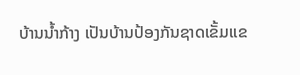ບ້ານນໍ້າກ້າງ ເປັນບ້ານປ້ອງກັນຊາດເຂັ້ມແຂ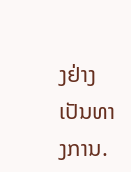ງຢ່າງເປັນທາງການ.